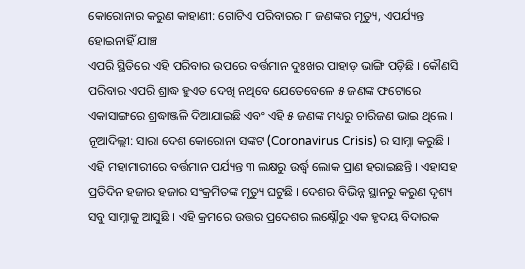କୋରୋନାର କରୁଣ କାହାଣୀ: ଗୋଟିଏ ପରିବାରର ୮ ଜଣଙ୍କର ମୃତ୍ୟୁ, ଏପର୍ଯ୍ୟନ୍ତ ହୋଇନାହିଁ ଯାଞ୍ଚ
ଏପରି ସ୍ଥିତିରେ ଏହି ପରିବାର ଉପରେ ବର୍ତ୍ତମାନ ଦୁଃଖର ପାହାଡ଼ ଭାଙ୍ଗି ପଡ଼ିଛି । କୌଣସି ପରିବାର ଏପରି ଶ୍ରାଦ୍ଧ ହୁଏତ ଦେଖି ନଥିବେ ଯେତେବେଳେ ୫ ଜଣଙ୍କ ଫଟୋରେ ଏକାସାଙ୍ଗରେ ଶ୍ରଦ୍ଧାଞ୍ଜଳି ଦିଆଯାଇଛି ଏବଂ ଏହି ୫ ଜଣଙ୍କ ମଧ୍ୟରୁ ଚାରିଜଣ ଭାଇ ଥିଲେ ।
ନୂଆଦିଲ୍ଲୀ: ସାରା ଦେଶ କୋରୋନା ସଙ୍କଟ (Coronavirus Crisis) ର ସାମ୍ନା କରୁଛି । ଏହି ମହାମାରୀରେ ବର୍ତ୍ତମାନ ପର୍ଯ୍ୟନ୍ତ ୩ ଲକ୍ଷରୁ ଉର୍ଦ୍ଧ୍ୱ ଲୋକ ପ୍ରାଣ ହରାଇଛନ୍ତି । ଏହାସହ ପ୍ରତିଦିନ ହଜାର ହଜାର ସଂକ୍ରମିତଙ୍କ ମୃତ୍ୟୁ ଘଟୁଛି । ଦେଶର ବିଭିନ୍ନ ସ୍ଥାନରୁ କରୁଣ ଦୃଶ୍ୟ ସବୁ ସାମ୍ନାକୁ ଆସୁଛି । ଏହି କ୍ରମରେ ଉତ୍ତର ପ୍ରଦେଶର ଲକ୍ଷ୍ନୌରୁ ଏକ ହୃଦୟ ବିଦାରକ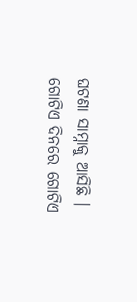ଘଟଣା ସାମ୍ନାକୁ ଆସିଛି । ଗୋଟିଏ ଦିନରେ ଗୋଟିଏ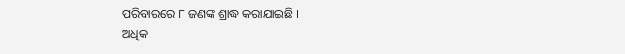ପରିବାରରେ ୮ ଜଣଙ୍କ ଶ୍ରାଦ୍ଧ କରାଯାଇଛି ।
ଅଧିକ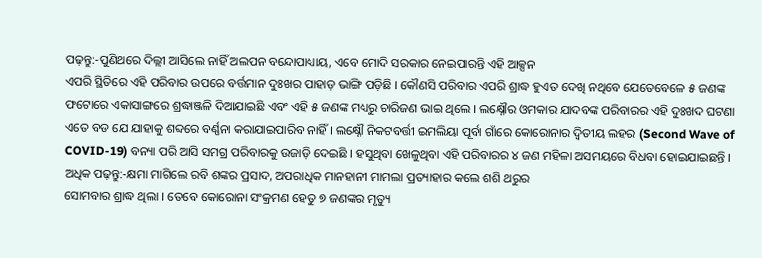ପଢ଼ନ୍ତୁ:-ପୁଣିଥରେ ଦିଲ୍ଲୀ ଆସିଲେ ନାହିଁ ଅଲପନ ବନ୍ଦୋପାଧ୍ୟାୟ, ଏବେ ମୋଦି ସରକାର ନେଇପାରନ୍ତି ଏହି ଆକ୍ସନ
ଏପରି ସ୍ଥିତିରେ ଏହି ପରିବାର ଉପରେ ବର୍ତ୍ତମାନ ଦୁଃଖର ପାହାଡ଼ ଭାଙ୍ଗି ପଡ଼ିଛି । କୌଣସି ପରିବାର ଏପରି ଶ୍ରାଦ୍ଧ ହୁଏତ ଦେଖି ନଥିବେ ଯେତେବେଳେ ୫ ଜଣଙ୍କ ଫଟୋରେ ଏକାସାଙ୍ଗରେ ଶ୍ରଦ୍ଧାଞ୍ଜଳି ଦିଆଯାଇଛି ଏବଂ ଏହି ୫ ଜଣଙ୍କ ମଧ୍ୟରୁ ଚାରିଜଣ ଭାଇ ଥିଲେ । ଲକ୍ଷ୍ନୌର ଓମକାର ଯାଦବଙ୍କ ପରିବାରର ଏହି ଦୁଃଖଦ ଘଟଣା ଏତେ ବଡ ଯେ ଯାହାକୁ ଶବ୍ଦରେ ବର୍ଣ୍ଣନା କରାଯାଇପାରିବ ନାହିଁ । ଲକ୍ଷ୍ନୌ ନିକଟବର୍ତ୍ତୀ ଇମଲିୟା ପୂର୍ବା ଗାଁରେ କୋରୋନାର ଦ୍ୱିତୀୟ ଲହର (Second Wave of COVID-19) ବନ୍ୟା ପରି ଆସି ସମଗ୍ର ପରିବାରକୁ ଉଜାଡ଼ି ଦେଇଛି । ହସୁଥିବା ଖେଳୁଥିବା ଏହି ପରିବାରର ୪ ଜଣ ମହିଳା ଅସମୟରେ ବିଧବା ହୋଇଯାଇଛନ୍ତି ।
ଅଧିକ ପଢ଼ନ୍ତୁ:-କ୍ଷମା ମାଗିଲେ ରବି ଶଙ୍କର ପ୍ରସାଦ, ଅପରାଧିକ ମାନହାନୀ ମାମଲା ପ୍ରତ୍ୟାହାର କଲେ ଶଶି ଥରୁର
ସୋମବାର ଶ୍ରାଦ୍ଧ ଥିଲା । ତେବେ କୋରୋନା ସଂକ୍ରମଣ ହେତୁ ୭ ଜଣଙ୍କର ମୃତ୍ୟୁ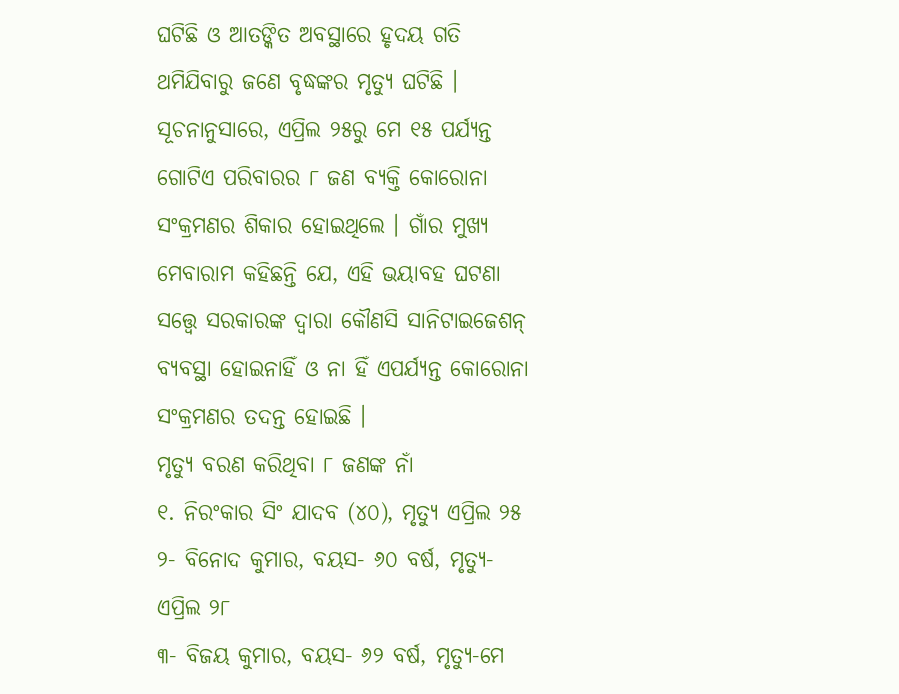ଘଟିଛି ଓ ଆତଙ୍କିତ ଅବସ୍ଥାରେ ହୃଦୟ ଗତି ଥମିଯିବାରୁ ଜଣେ ବୃଦ୍ଧଙ୍କର ମୃତ୍ୟୁ ଘଟିଛି । ସୂଚନାନୁସାରେ, ଏପ୍ରିଲ ୨୫ରୁ ମେ ୧୫ ପର୍ଯ୍ୟନ୍ତ ଗୋଟିଏ ପରିବାରର ୮ ଜଣ ବ୍ୟକ୍ତି କୋରୋନା ସଂକ୍ରମଣର ଶିକାର ହୋଇଥିଲେ । ଗାଁର ମୁଖ୍ୟ ମେବାରାମ କହିଛନ୍ତି ଯେ, ଏହି ଭୟାବହ ଘଟଣା ସତ୍ତ୍ୱେ ସରକାରଙ୍କ ଦ୍ୱାରା କୌଣସି ସାନିଟାଇଜେଶନ୍ ବ୍ୟବସ୍ଥା ହୋଇନାହିଁ ଓ ନା ହିଁ ଏପର୍ଯ୍ୟନ୍ତ କୋରୋନା ସଂକ୍ରମଣର ତଦନ୍ତ ହୋଇଛି ।
ମୃତ୍ୟୁ ବରଣ କରିଥିବା ୮ ଜଣଙ୍କ ନାଁ
୧. ନିରଂକାର ସିଂ ଯାଦବ (୪୦), ମୃତ୍ୟୁ ଏପ୍ରିଲ ୨୫
୨- ବିନୋଦ କୁମାର, ବୟସ- ୬୦ ବର୍ଷ, ମୃତ୍ୟୁ- ଏପ୍ରିଲ ୨୮
୩- ବିଜୟ କୁମାର, ବୟସ- ୬୨ ବର୍ଷ, ମୃତ୍ୟୁ-ମେ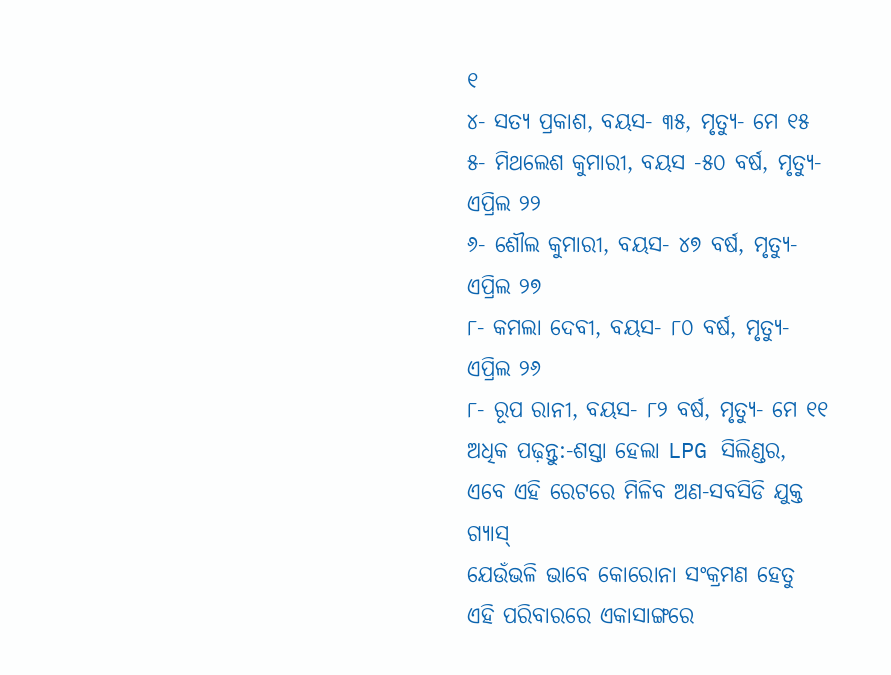୧
୪- ସତ୍ୟ ପ୍ରକାଶ, ବୟସ- ୩୫, ମୃତ୍ୟୁ- ମେ ୧୫
୫- ମିଥଲେଶ କୁମାରୀ, ବୟସ -୫୦ ବର୍ଷ, ମୃତ୍ୟୁ- ଏପ୍ରିଲ ୨୨
୬- ଶୌଲ କୁମାରୀ, ବୟସ- ୪୭ ବର୍ଷ, ମୃତ୍ୟୁ- ଏପ୍ରିଲ ୨୭
୮- କମଲା ଦେବୀ, ବୟସ- ୮୦ ବର୍ଷ, ମୃତ୍ୟୁ- ଏପ୍ରିଲ ୨୬
୮- ରୂପ ରାନୀ, ବୟସ- ୮୨ ବର୍ଷ, ମୃତ୍ୟୁ- ମେ ୧୧
ଅଧିକ ପଢ଼ନ୍ତୁ:-ଶସ୍ତା ହେଲା LPG ସିଲିଣ୍ଡର, ଏବେ ଏହି ରେଟରେ ମିଳିବ ଅଣ-ସବସିଡି ଯୁକ୍ତ ଗ୍ୟାସ୍
ଯେଉଁଭଳି ଭାବେ କୋରୋନା ସଂକ୍ରମଣ ହେତୁ ଏହି ପରିବାରରେ ଏକାସାଙ୍ଗରେ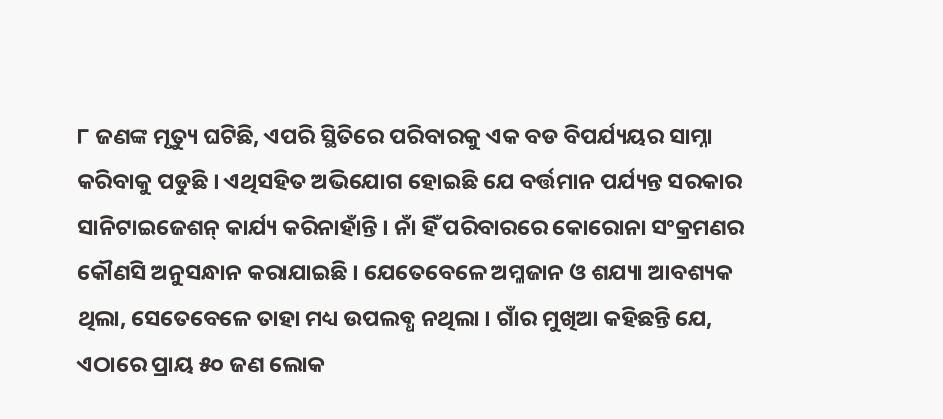୮ ଜଣଙ୍କ ମୃତ୍ୟୁ ଘଟିଛି, ଏପରି ସ୍ଥିତିରେ ପରିବାରକୁ ଏକ ବଡ ବିପର୍ଯ୍ୟୟର ସାମ୍ନା କରିବାକୁ ପଡୁଛି । ଏଥିସହିତ ଅଭିଯୋଗ ହୋଇଛି ଯେ ବର୍ତ୍ତମାନ ପର୍ଯ୍ୟନ୍ତ ସରକାର ସାନିଟାଇଜେଶନ୍ କାର୍ଯ୍ୟ କରିନାହାଁନ୍ତି । ନାଁ ହିଁ ପରିବାରରେ କୋରୋନା ସଂକ୍ରମଣର କୌଣସି ଅନୁସନ୍ଧାନ କରାଯାଇଛି । ଯେତେବେଳେ ଅମ୍ଳଜାନ ଓ ଶଯ୍ୟା ଆବଶ୍ୟକ ଥିଲା, ସେତେବେଳେ ତାହା ମଧ୍ୟ ଉପଲବ୍ଧ ନଥିଲା । ଗାଁର ମୁଖିଆ କହିଛନ୍ତି ଯେ, ଏଠାରେ ପ୍ରାୟ ୫୦ ଜଣ ଲୋକ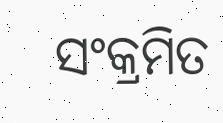ସଂକ୍ରମିତ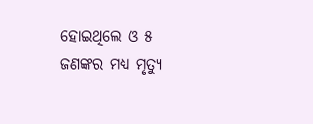ହୋଇଥିଲେ ଓ ୫ ଜଣଙ୍କର ମଧ୍ୟ ମୃତ୍ୟୁ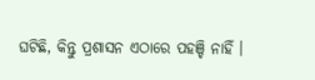ଘଟିଛି, କିନ୍ତୁ ପ୍ରଶାସନ ଏଠାରେ ପହଞ୍ଚି ନାହିଁ ।